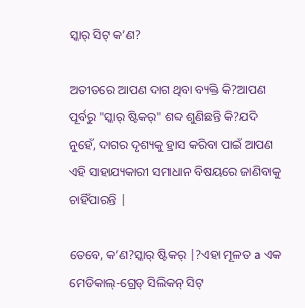ସ୍କାର୍ ସିଟ୍ କ’ଣ?

ଅତୀତରେ ଆପଣ ଦାଗ ଥିବା ବ୍ୟକ୍ତି କି?ଆପଣ ପୂର୍ବରୁ "ସ୍କାର୍ ଷ୍ଟିକର୍" ଶବ୍ଦ ଶୁଣିଛନ୍ତି କି?ଯଦି ନୁହେଁ, ଦାଗର ଦୃଶ୍ୟକୁ ହ୍ରାସ କରିବା ପାଇଁ ଆପଣ ଏହି ସାହାଯ୍ୟକାରୀ ସମାଧାନ ବିଷୟରେ ଜାଣିବାକୁ ଚାହିଁପାରନ୍ତି |

ତେବେ, କ’ଣ?ସ୍କାର୍ ଷ୍ଟିକର୍ |?ଏହା ମୂଳତ a ଏକ ମେଡିକାଲ୍-ଗ୍ରେଡ୍ ସିଲିକନ୍ ସିଟ୍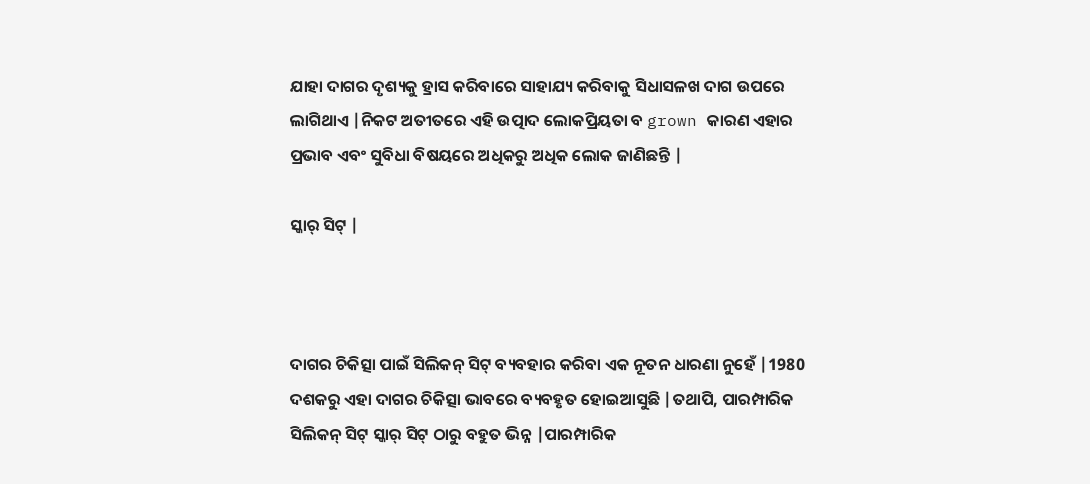ଯାହା ଦାଗର ଦୃଶ୍ୟକୁ ହ୍ରାସ କରିବାରେ ସାହାଯ୍ୟ କରିବାକୁ ସିଧାସଳଖ ଦାଗ ଉପରେ ଲାଗିଥାଏ |ନିକଟ ଅତୀତରେ ଏହି ଉତ୍ପାଦ ଲୋକପ୍ରିୟତା ବ grown କାରଣ ଏହାର ପ୍ରଭାବ ଏବଂ ସୁବିଧା ବିଷୟରେ ଅଧିକରୁ ଅଧିକ ଲୋକ ଜାଣିଛନ୍ତି |

ସ୍କାର୍ ସିଟ୍ |



ଦାଗର ଚିକିତ୍ସା ପାଇଁ ସିଲିକନ୍ ସିଟ୍ ବ୍ୟବହାର କରିବା ଏକ ନୂତନ ଧାରଣା ନୁହେଁ |1980 ଦଶକରୁ ଏହା ଦାଗର ଚିକିତ୍ସା ଭାବରେ ବ୍ୟବହୃତ ହୋଇଆସୁଛି |ତଥାପି, ପାରମ୍ପାରିକ ସିଲିକନ୍ ସିଟ୍ ସ୍କାର୍ ସିଟ୍ ଠାରୁ ବହୁତ ଭିନ୍ନ |ପାରମ୍ପାରିକ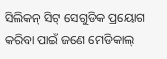ସିଲିକନ୍ ସିଟ୍ ସେଗୁଡିକ ପ୍ରୟୋଗ କରିବା ପାଇଁ ଜଣେ ମେଡିକାଲ୍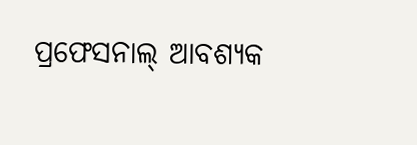ପ୍ରଫେସନାଲ୍ ଆବଶ୍ୟକ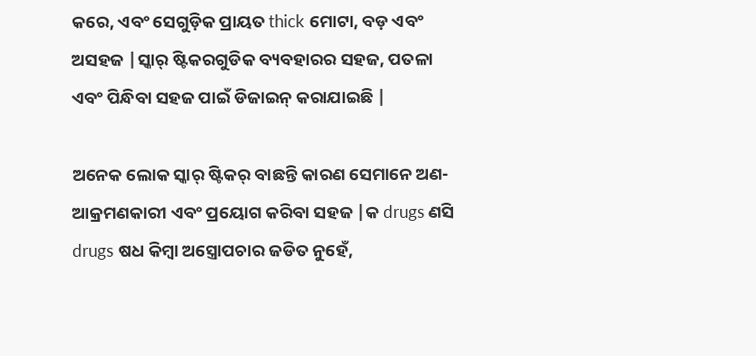କରେ, ଏବଂ ସେଗୁଡ଼ିକ ପ୍ରାୟତ thick ମୋଟା, ବଡ଼ ଏବଂ ଅସହଜ |ସ୍କାର୍ ଷ୍ଟିକରଗୁଡିକ ବ୍ୟବହାରର ସହଜ, ପତଳା ଏବଂ ପିନ୍ଧିବା ସହଜ ପାଇଁ ଡିଜାଇନ୍ କରାଯାଇଛି |

ଅନେକ ଲୋକ ସ୍କାର୍ ଷ୍ଟିକର୍ ବାଛନ୍ତି କାରଣ ସେମାନେ ଅଣ-ଆକ୍ରମଣକାରୀ ଏବଂ ପ୍ରୟୋଗ କରିବା ସହଜ |କ drugs ଣସି drugs ଷଧ କିମ୍ବା ଅସ୍ତ୍ରୋପଚାର ଜଡିତ ନୁହେଁ,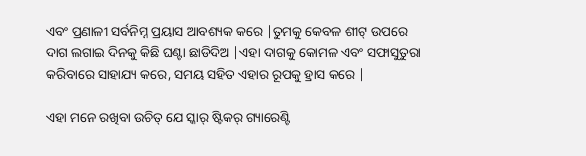ଏବଂ ପ୍ରଣାଳୀ ସର୍ବନିମ୍ନ ପ୍ରୟାସ ଆବଶ୍ୟକ କରେ |ତୁମକୁ କେବଳ ଶୀଟ୍ ଉପରେ ଦାଗ ଲଗାଇ ଦିନକୁ କିଛି ଘଣ୍ଟା ଛାଡିଦିଅ |ଏହା ଦାଗକୁ କୋମଳ ଏବଂ ସଫାସୁତୁରା କରିବାରେ ସାହାଯ୍ୟ କରେ, ସମୟ ସହିତ ଏହାର ରୂପକୁ ହ୍ରାସ କରେ |

ଏହା ମନେ ରଖିବା ଉଚିତ୍ ଯେ ସ୍କାର୍ ଷ୍ଟିକର୍ ଗ୍ୟାରେଣ୍ଟି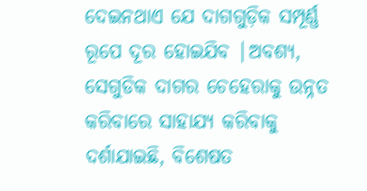ଦେଇନଥାଏ ଯେ ଦାଗଗୁଡ଼ିକ ସମ୍ପୂର୍ଣ୍ଣ ରୂପେ ଦୂର ହୋଇଯିବ |ଅବଶ୍ୟ, ସେଗୁଡିକ ଦାଗର ଚେହେରାକୁ ଉନ୍ନତ କରିବାରେ ସାହାଯ୍ୟ କରିବାକୁ ଦର୍ଶାଯାଇଛି, ବିଶେଷତ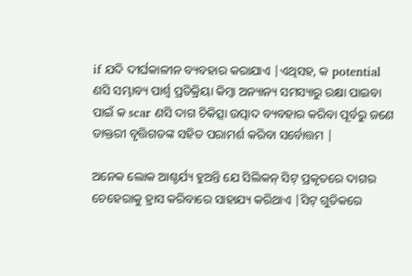if ଯଦି ଦୀର୍ଘକାଳୀନ ବ୍ୟବହାର କରାଯାଏ |ଏଥିସହ, କ potential ଣସି ସମ୍ଭାବ୍ୟ ପାର୍ଶ୍ୱ ପ୍ରତିକ୍ରିୟା କିମ୍ବା ଅନ୍ୟାନ୍ୟ ସମସ୍ୟାରୁ ରକ୍ଷା ପାଇବା ପାଇଁ କ scar ଣସି ଦାଗ ଚିକିତ୍ସା ଉତ୍ପାଦ ବ୍ୟବହାର କରିବା ପୂର୍ବରୁ ଜଣେ ଡାକ୍ତରୀ ବୃତ୍ତିଗତଙ୍କ ସହିତ ପରାମର୍ଶ କରିବା ସର୍ବୋତ୍ତମ |

ଅନେକ ଲୋକ ଆଶ୍ଚର୍ଯ୍ୟ ହୁଅନ୍ତି ଯେ ସିଲିକନ୍ ସିଟ୍ ପ୍ରକୃତରେ ଦାଗର ଚେହେରାକୁ ହ୍ରାସ କରିବାରେ ସାହାଯ୍ୟ କରିଥାଏ |ସିଟ୍ ଗୁଡିକରେ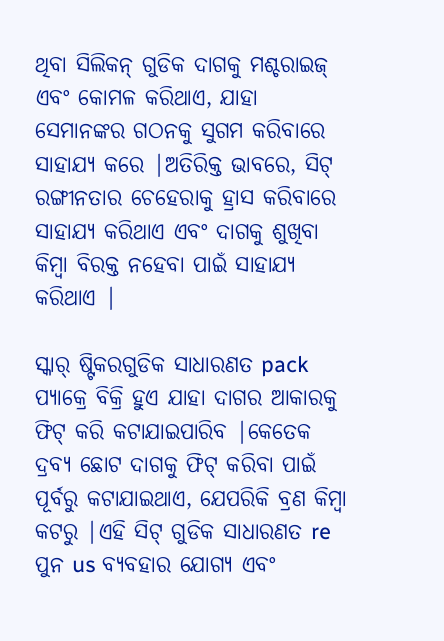ଥିବା ସିଲିକନ୍ ଗୁଡିକ ଦାଗକୁ ମଶ୍ଚରାଇଜ୍ ଏବଂ କୋମଳ କରିଥାଏ, ଯାହା ସେମାନଙ୍କର ଗଠନକୁ ସୁଗମ କରିବାରେ ସାହାଯ୍ୟ କରେ |ଅତିରିକ୍ତ ଭାବରେ, ସିଟ୍ ରଙ୍ଗୀନତାର ଚେହେରାକୁ ହ୍ରାସ କରିବାରେ ସାହାଯ୍ୟ କରିଥାଏ ଏବଂ ଦାଗକୁ ଶୁଖିବା କିମ୍ବା ବିରକ୍ତ ନହେବା ପାଇଁ ସାହାଯ୍ୟ କରିଥାଏ |

ସ୍କାର୍ ଷ୍ଟିକରଗୁଡିକ ସାଧାରଣତ pack ପ୍ୟାକ୍ରେ ବିକ୍ରି ହୁଏ ଯାହା ଦାଗର ଆକାରକୁ ଫିଟ୍ କରି କଟାଯାଇପାରିବ |କେତେକ ଦ୍ରବ୍ୟ ଛୋଟ ଦାଗକୁ ଫିଟ୍ କରିବା ପାଇଁ ପୂର୍ବରୁ କଟାଯାଇଥାଏ, ଯେପରିକି ବ୍ରଣ କିମ୍ବା କଟରୁ |ଏହି ସିଟ୍ ଗୁଡିକ ସାଧାରଣତ re ପୁନ us ବ୍ୟବହାର ଯୋଗ୍ୟ ଏବଂ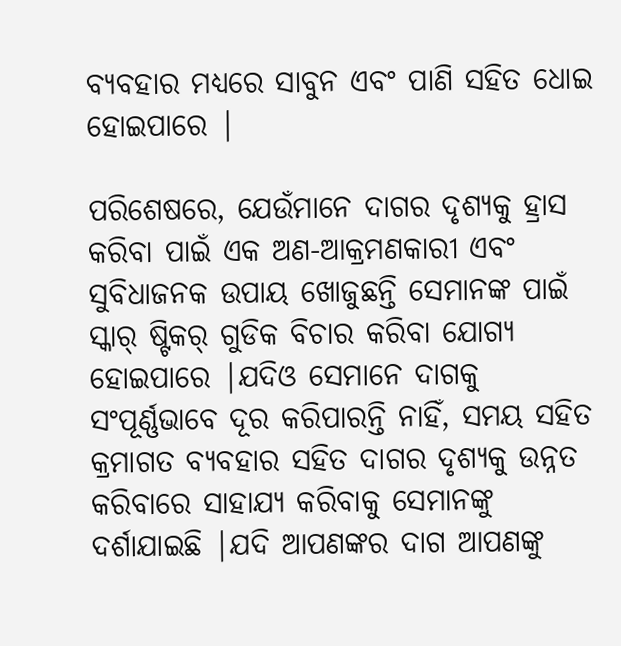ବ୍ୟବହାର ମଧ୍ୟରେ ସାବୁନ ଏବଂ ପାଣି ସହିତ ଧୋଇ ହୋଇପାରେ |

ପରିଶେଷରେ, ଯେଉଁମାନେ ଦାଗର ଦୃଶ୍ୟକୁ ହ୍ରାସ କରିବା ପାଇଁ ଏକ ଅଣ-ଆକ୍ରମଣକାରୀ ଏବଂ ସୁବିଧାଜନକ ଉପାୟ ଖୋଜୁଛନ୍ତି ସେମାନଙ୍କ ପାଇଁ ସ୍କାର୍ ଷ୍ଟିକର୍ ଗୁଡିକ ବିଚାର କରିବା ଯୋଗ୍ୟ ହୋଇପାରେ |ଯଦିଓ ସେମାନେ ଦାଗକୁ ସଂପୂର୍ଣ୍ଣଭାବେ ଦୂର କରିପାରନ୍ତି ନାହିଁ, ସମୟ ସହିତ କ୍ରମାଗତ ବ୍ୟବହାର ସହିତ ଦାଗର ଦୃଶ୍ୟକୁ ଉନ୍ନତ କରିବାରେ ସାହାଯ୍ୟ କରିବାକୁ ସେମାନଙ୍କୁ ଦର୍ଶାଯାଇଛି |ଯଦି ଆପଣଙ୍କର ଦାଗ ଆପଣଙ୍କୁ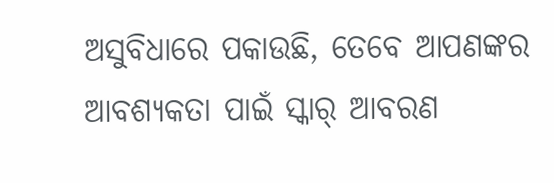ଅସୁବିଧାରେ ପକାଉଛି, ତେବେ ଆପଣଙ୍କର ଆବଶ୍ୟକତା ପାଇଁ ସ୍କାର୍ ଆବରଣ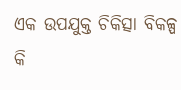ଏକ ଉପଯୁକ୍ତ ଚିକିତ୍ସା ବିକଳ୍ପ କି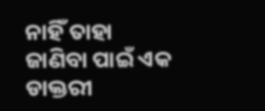ନାହିଁ ତାହା ଜାଣିବା ପାଇଁ ଏକ ଡାକ୍ତରୀ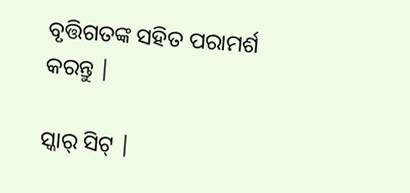ବୃତ୍ତିଗତଙ୍କ ସହିତ ପରାମର୍ଶ କରନ୍ତୁ |

ସ୍କାର୍ ସିଟ୍ |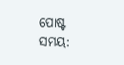ପୋଷ୍ଟ ସମୟ: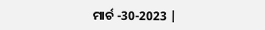ମାର୍ଚ -30-2023 |